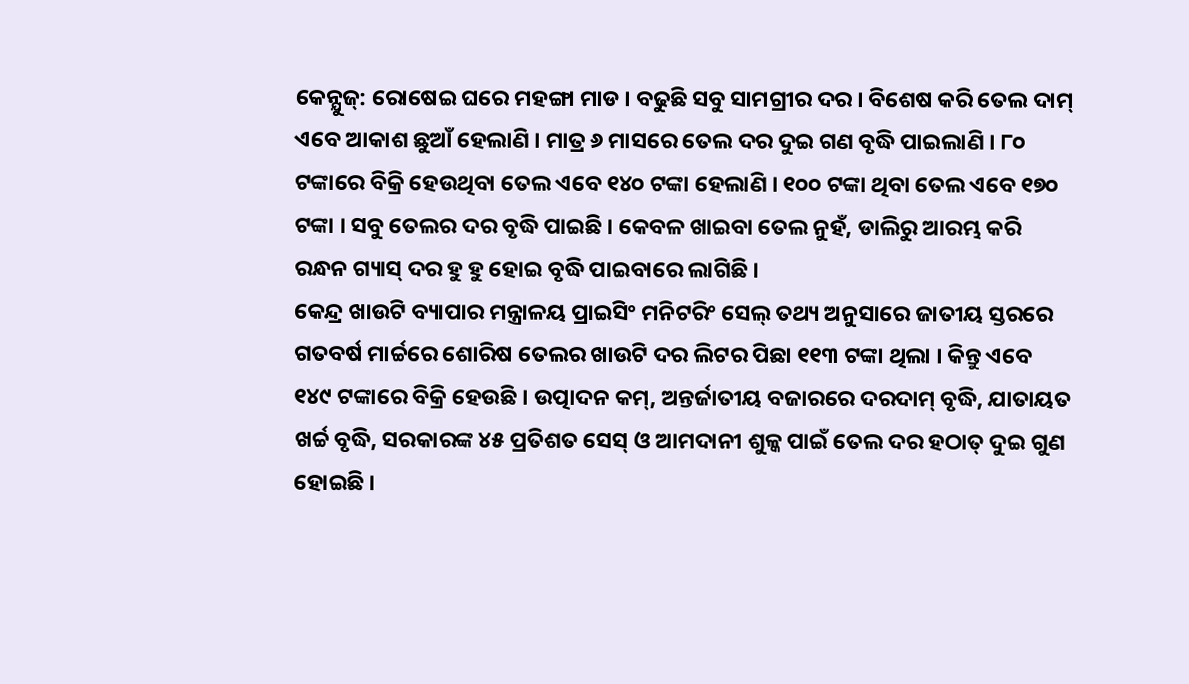କେନ୍ଯୁଜ୍: ରୋଷେଇ ଘରେ ମହଙ୍ଗା ମାଡ । ବଢୁଛି ସବୁ ସାମଗ୍ରୀର ଦର । ବିଶେଷ କରି ତେଲ ଦାମ୍ ଏବେ ଆକାଶ ଛୁଆଁ ହେଲାଣି । ମାତ୍ର ୬ ମାସରେ ତେଲ ଦର ଦୁଇ ଗଣ ବୃଦ୍ଧି ପାଇଲାଣି । ୮୦ ଟଙ୍କାରେ ବିକ୍ରି ହେଉଥିବା ତେଲ ଏବେ ୧୪୦ ଟଙ୍କା ହେଲାଣି । ୧୦୦ ଟଙ୍କା ଥିବା ତେଲ ଏବେ ୧୭୦ ଟଙ୍କା । ସବୁ ତେଲର ଦର ବୃଦ୍ଧି ପାଇଛି । କେବଳ ଖାଇବା ତେଲ ନୁହଁ, ଡାଲିରୁ ଆରମ୍ଭ କରି ରନ୍ଧନ ଗ୍ୟାସ୍ ଦର ହୁ ହୁ ହୋଇ ବୃଦ୍ଧି ପାଇବାରେ ଲାଗିଛି ।
କେନ୍ଦ୍ର ଖାଉଟି ବ୍ୟାପାର ମନ୍ତ୍ରାଳୟ ପ୍ରାଇସିଂ ମନିଟରିଂ ସେଲ୍ ତଥ୍ୟ ଅନୁସାରେ ଜାତୀୟ ସ୍ତରରେ ଗତବର୍ଷ ମାର୍ଚ୍ଚରେ ଶୋରିଷ ତେଲର ଖାଉଟି ଦର ଲିଟର ପିଛା ୧୧୩ ଟଙ୍କା ଥିଲା । କିନ୍ତୁ ଏବେ ୧୪୯ ଟଙ୍କାରେ ବିକ୍ରି ହେଉଛି । ଉତ୍ପାଦନ କମ୍, ଅନ୍ତର୍ଜାତୀୟ ବଜାରରେ ଦରଦାମ୍ ବୃଦ୍ଧି, ଯାତାୟତ ଖର୍ଚ୍ଚ ବୃଦ୍ଧି, ସରକାରଙ୍କ ୪୫ ପ୍ରତିଶତ ସେସ୍ ଓ ଆମଦାନୀ ଶୁଳ୍କ ପାଇଁ ତେଲ ଦର ହଠାତ୍ ଦୁଇ ଗୁଣ ହୋଇଛି ।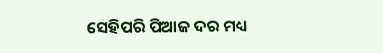ସେହିପରି ପିଆଜ ଦର ମଧ୍ୟ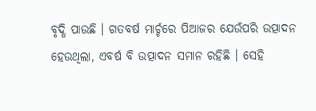ବୃଦ୍ଧି ପାଉଛି । ଗତବର୍ଷ ମାର୍ଚ୍ଚରେ ପିଆଜର ଯେଉଁପରି ଉତ୍ପାଦନ ହେଉଥିଲା, ଏବର୍ଷ ବି ଉତ୍ପାଦନ ସମାନ ରହିଛି । ସେହି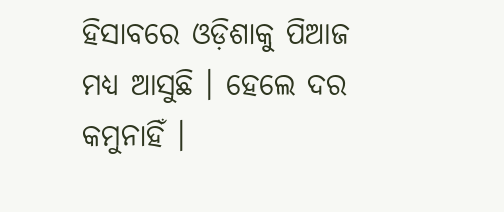ହିସାବରେ ଓଡ଼ିଶାକୁ ପିଆଜ ମଧ୍ୟ ଆସୁଛି । ହେଲେ ଦର କମୁନାହିଁ ।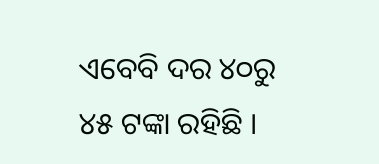ଏବେବି ଦର ୪୦ରୁ ୪୫ ଟଙ୍କା ରହିଛି ।